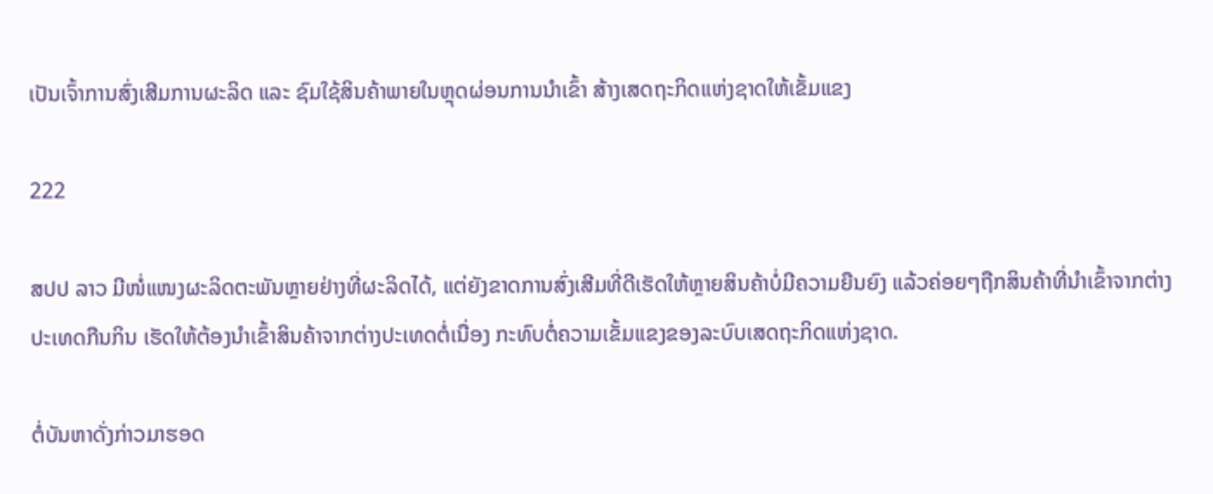ເປັນເຈົ້າການສົ່ງເສີມການຜະລິດ ແລະ ຊົມໃຊ້ສິນຄ້າພາຍໃນຫຼຸດຜ່ອນການນຳເຂົ້າ ສ້າງເສດຖະກິດແຫ່ງຊາດໃຫ້ເຂັ້ມແຂງ

222

ສປປ ລາວ ມີໜໍ່ແໜງຜະລິດຕະພັນຫຼາຍຢ່າງທີ່ຜະລິດໄດ້, ແຕ່ຍັງຂາດການສົ່ງເສີມທີ່ດີເຮັດໃຫ້ຫຼາຍສິນຄ້າບໍ່ມີຄວາມຍືນຍົງ ແລ້ວຄ່ອຍໆຖືກສິນຄ້າທີ່ນຳເຂົ້າຈາກຕ່າງປະເທດກືນກິນ ເຮັດໃຫ້ຕ້ອງນຳເຂົ້າສິນຄ້າຈາກຕ່າງປະເທດຕໍ່ເນື່ອງ ກະທົບຕໍ່ຄວາມເຂັ້ມແຂງຂອງລະບົບເສດຖະກິດແຫ່ງຊາດ.

ຕໍ່ບັນຫາດັ່ງກ່າວມາຮອດ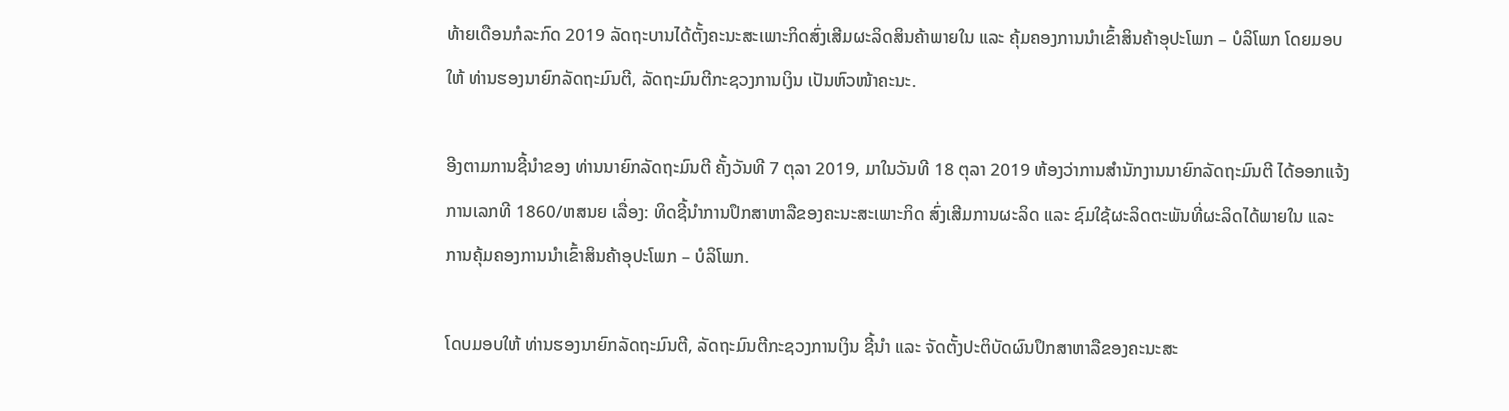ທ້າຍເດືອນກໍລະກົດ 2019 ລັດຖະບານໄດ້ຕັ້ງຄະນະສະເພາະກິດສົ່ງເສີມຜະລິດສິນຄ້າພາຍໃນ ແລະ ຄຸ້ມຄອງການນຳເຂົ້າສິນຄ້າອຸປະໂພກ – ບໍລິໂພກ ໂດຍມອບໃຫ້ ທ່ານຮອງນາຍົກລັດຖະມົນຕີ, ລັດຖະມົນຕີກະຊວງການເງິນ ເປັນຫົວໜ້າຄະນະ.

ອີງຕາມການຊີ້ນຳຂອງ ທ່ານນາຍົກລັດຖະມົນຕີ ຄັ້ງວັນທີ 7 ຕຸລາ 2019, ມາໃນວັນທີ 18 ຕຸລາ 2019 ຫ້ອງວ່າການສໍານັກງານນາຍົກລັດຖະມົນຕີ ໄດ້ອອກແຈ້ງການເລກທີ 1860/ຫສນຍ ເລື່ອງ: ທິດຊີ້ນຳການປຶກສາຫາລືຂອງຄະນະສະເພາະກິດ ສົ່ງເສີມການຜະລິດ ແລະ ຊົມໃຊ້ຜະລິດຕະພັນທີ່ຜະລິດໄດ້ພາຍໃນ ແລະ ການຄຸ້ມຄອງການນຳເຂົ້າສິນຄ້າອຸປະໂພກ – ບໍລິໂພກ.

ໂດບມອບໃຫ້ ທ່ານຮອງນາຍົກລັດຖະມົນຕີ, ລັດຖະມົນຕີກະຊວງການເງິນ ຊີ້ນຳ ແລະ ຈັດຕັ້ງປະຕິບັດຜົນປຶກສາຫາລືຂອງຄະນະສະ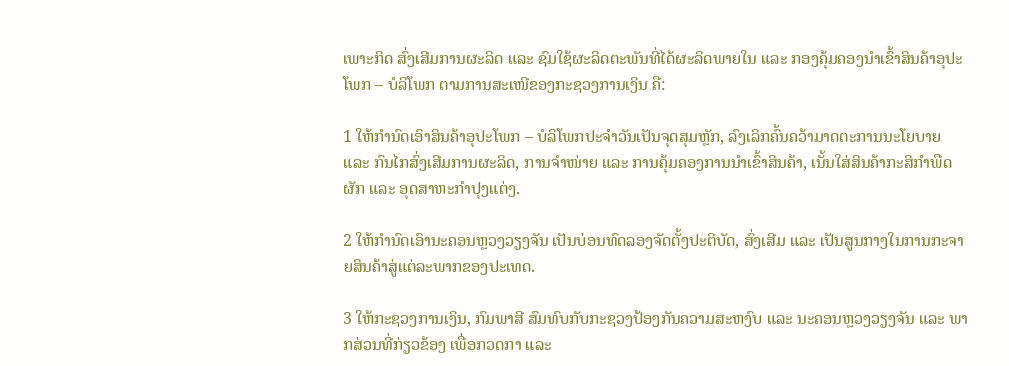ເພາະກິດ ສົ່ງເສີມການຜະລິດ ແລະ ຊົມໃຊ້ຜະລິດຕະພັນທີ່ໄດ້ຜະລິດພາຍໃນ ແລະ ກອງຄຸ້ມຄອງນຳເຂົ້າສິນຄ້າອຸປະໂພກ – ບໍລິໂພກ ຕາມການສະເໜີຂອງກະຊວງການເງິນ ຄື:

1 ໃຫ້ກຳນົດເອົາສິນຄ້າອຸປະໂພກ – ບໍລິໂພກປະຈຳວັນເປັນຈຸດສຸມຫຼັກ, ລົງເລິກຄົ້ນຄວ້າມາດຕະການນະໂຍບາຍ ແລະ ກົນໄກສົ່ງເສີມການຜະລິດ, ການຈຳໜ່າຍ ແລະ ການຄຸ້ມຄອງການນຳເຂົ້າສິນຄ້າ, ເນັ້ນໃສ່ສິນຄ້າກະສິກຳພືດຜັກ ແລະ ອຸດສາຫະກຳປຸງແຕ່ງ.

2 ໃຫ້ກຳນົດເອົານະຄອນຫຼວງວຽງຈັນ ເປັນບ່ອນທົດລອງຈັດຕັ້ງປະຕິບັດ, ສົ່ງເສີມ ແລະ ເປັນສູນກາງໃນການກະຈາຍສິນຄ້າສູ່ແຕ່ລະພາກຂອງປະເທດ.

3 ໃຫ້ກະຊວງການເງິນ, ກົມພາສີ ສົມທົບກັບກະຊວງປ້ອງກັນຄວາມສະຫງົບ ແລະ ນະຄອນຫຼວງວຽງຈັນ ແລະ ພາກສ່ວນທີ່ກ່ຽວຂ້ອງ ເພື່ອກວດກາ ແລະ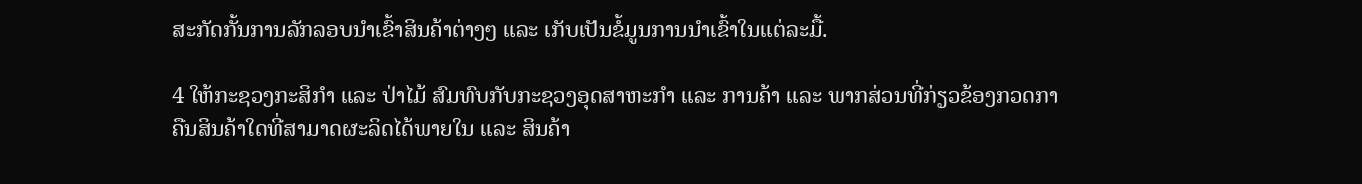ສະກັດກັ້ນການລັກລອບນຳເຂົ້າສິນຄ້າຕ່າງໆ ແລະ ເກັບເປັນຂໍ້ມູນການນຳເຂົ້າໃນແຕ່ລະມື້.

4 ໃຫ້ກະຊວງກະສິກຳ ແລະ ປ່າໄມ້ ສົມທົບກັບກະຊວງອຸດສາຫະກຳ ແລະ ການຄ້າ ແລະ ພາກສ່ວນທີ່ກ່ຽວຂ້ອງກວດກາຄືນສິນຄ້າໃດທີ່ສາມາດຜະລິດໄດ້ພາຍໃນ ແລະ ສິນຄ້າ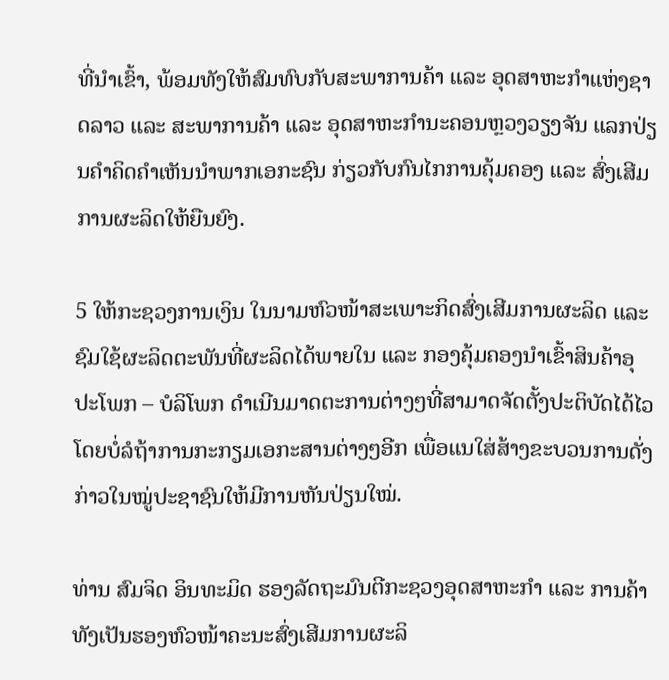ທີ່ນຳເຂົ້າ, ພ້ອມທັງໃຫ້ສົມທົບກັບສະພາການຄ້າ ແລະ ອຸດສາຫະກຳແຫ່ງຊາດລາວ ແລະ ສະພາການຄ້າ ແລະ ອຸດສາຫະກຳນະຄອນຫຼວງວຽງຈັນ ແລກປ່ຽນຄຳຄິດຄຳເຫັນນຳພາກເອກະຊົນ ກ່ຽວກັບກົນໄກການຄຸ້ມຄອງ ແລະ ສົ່ງເສີມການຜະລິດໃຫ້ຍືນຍົງ.

5 ໃຫ້ກະຊວງການເງິນ ໃນນາມຫົວໜ້າສະເພາະກິດສົ່ງເສີມການຜະລິດ ແລະ ຊົມໃຊ້ຜະລິດຕະພັນທີ່ຜະລິດໄດ້ພາຍໃນ ແລະ ກອງຄຸ້ມຄອງນຳເຂົ້າສິນຄ້າອຸປະໂພກ – ບໍລິໂພກ ດຳເນີນມາດຕະການຕ່າງໆທີ່ສາມາດຈັດຕັ້ງປະຕິບັດໄດ້ໄວ ໂດຍບໍ່ລໍຖ້າການກະກຽມເອກະສານຕ່າງໆອີກ ເພື່ອແນໃສ່ສ້າງຂະບວນການດັ່ງກ່າວໃນໝູ່ປະຊາຊົນໃຫ້ມີການຫັນປ່ຽນໃໝ່.

ທ່ານ ສົມຈິດ ອິນທະມິດ ຮອງລັດຖະມົນຕີກະຊວງອຸດສາຫະກຳ ແລະ ການຄ້າ ທັງເປັນຮອງຫົວໜ້າຄະນະສົ່ງເສີມການຜະລິ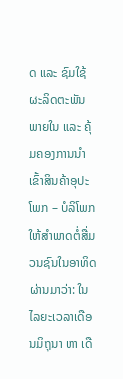ດ ແລະ ຊົມໃຊ້ຜະລິດຕະພັນພາຍໃນ ແລະ ຄຸ້ມຄອງການນຳເຂົ້າສິນຄ້າອຸປະໂພກ – ບໍລິໂພກ ໃຫ້ສໍາພາດຕໍ່ສື່ມວນຊົນໃນອາທິດຜ່ານມາວ່າ: ໃນໄລຍະເວລາເດືອນມິຖຸນາ ຫາ ເດື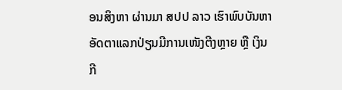ອນສິງຫາ ຜ່ານມາ ສປປ ລາວ ເຮົາພົບບັນຫາອັດຕາແລກປ່ຽນມີການເໜັງຕີງຫຼາຍ ຫຼື ເງິນກີ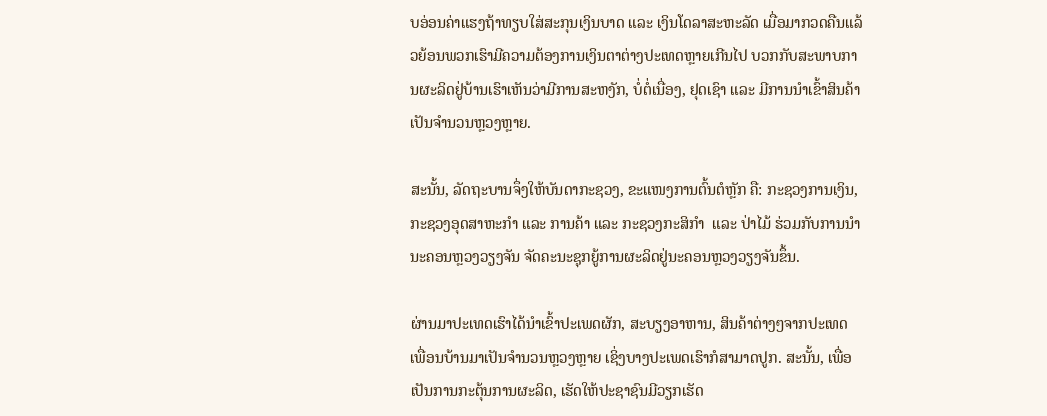ບອ່ອນຄ່າແຮງຖ້າທຽບໃສ່ສະກຸນເງິນບາດ ແລະ ເງິນໂດລາສະຫະລັດ ເມື່ອມາກວດຄືນແລ້ວຍ້ອນພວກເຮົາມີຄວາມຕ້ອງການເງິນຕາຕ່າງປະເທດຫຼາຍເກີນໄປ ບວກກັບສະພາບການຜະລິດຢູ່ບ້ານເຮົາເຫັນວ່າມີການສະຫງັກ, ບໍ່ຕໍ່ເນື່ອງ, ຢຸດເຊົາ ແລະ ມີການນຳເຂົ້າສິນຄ້າເປັນຈຳນວນຫຼວງຫຼາຍ.

ສະນັ້ນ, ລັດຖະບານຈຶ່ງໃຫ້ບັນດາກະຊວງ, ຂະແໜງການຕົ້ນຕໍຫຼັກ ຄື: ກະຊວງການເງິນ, ກະຊວງອຸດສາຫະກຳ ແລະ ການຄ້າ ແລະ ກະຊວງກະສິກຳ  ແລະ ປ່າໄມ້ ຮ່ວມກັບການນຳນະຄອນຫຼວງວຽງຈັນ ຈັດຄະນະຊຸກຍູ້ການຜະລິດຢູ່ນະຄອນຫຼວງວຽງຈັນຂຶ້ນ.

ຜ່ານມາປະເທດເຮົາໄດ້ນຳເຂົ້າປະເພດຜັກ, ສະບຽງອາຫານ, ສິນຄ້າຕ່າງໆຈາກປະເທດເພື່ອນບ້ານມາເປັນຈຳນວນຫຼວງຫຼາຍ ເຊິ່ງບາງປະເພດເຮົາກໍສາມາດປູກ. ສະນັ້ນ, ເພື່ອເປັນການກະຕຸ້ນການຜະລິດ, ເຮັດໃຫ້ປະຊາຊົນມີວຽກເຮັດ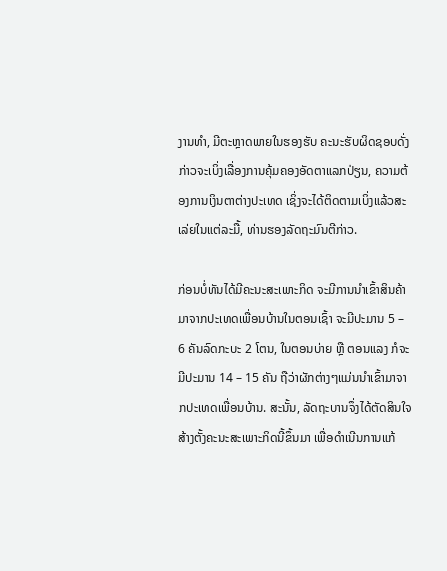ງານທຳ, ມີຕະຫຼາດພາຍໃນຮອງຮັບ ຄະນະຮັບຜິດຊອບດັ່ງກ່າວຈະເບິ່ງເລື່ອງການຄຸ້ມຄອງອັດຕາແລກປ່ຽນ, ຄວາມຕ້ອງການເງິນຕາຕ່າງປະເທດ ເຊິ່ງຈະໄດ້ຕິດຕາມເບິ່ງແລ້ວສະເລ່ຍໃນແຕ່ລະມື້, ທ່ານຮອງລັດຖະມົນຕີກ່າວ.

ກ່ອນບໍ່ທັນໄດ້ມີຄະນະສະເພາະກິດ ຈະມີການນຳເຂົ້າສິນຄ້າມາຈາກປະເທດເພື່ອນບ້ານໃນຕອນເຊົ້າ ຈະມີປະມານ 5 – 6 ຄັນລົດກະບະ 2 ໂຕນ, ໃນຕອນບ່າຍ ຫຼື ຕອນແລງ ກໍຈະມີປະມານ 14 – 15 ຄັນ ຖືວ່າຜັກຕ່າງໆແມ່ນນຳເຂົ້າມາຈາກປະເທດເພື່ອນບ້ານ. ສະນັ້ນ, ລັດຖະບານຈຶ່ງໄດ້ຕັດສິນໃຈສ້າງຕັ້ງຄະນະສະເພາະກິດນີ້ຂຶ້ນມາ ເພື່ອດຳເນີນການແກ້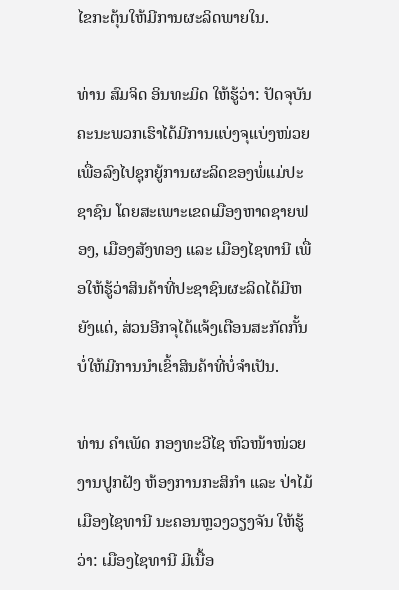ໄຂກະຕຸ້ນໃຫ້ມີການຜະລິດພາຍໃນ.

ທ່ານ ສົມຈິດ ອິນທະມິດ ໃຫ້ຮູ້ວ່າ: ປັດຈຸບັນຄະນະພວກເຮົາໄດ້ມີການແບ່ງຈຸແບ່ງໜ່ວຍ ເພື່ອລົງໄປຊຸກຍູ້ການຜະລິດຂອງພໍ່ແມ່ປະຊາຊົນ ໂດຍສະເພາະເຂດເມືອງຫາດຊາຍຟອງ, ເມືອງສັງທອງ ແລະ ເມືອງໄຊທານີ ເພື່ອໃຫ້ຮູ້ວ່າສິນຄ້າທີ່ປະຊາຊົນຜະລິດໄດ້ມີຫຍັງແດ່, ສ່ວນອີກຈຸໄດ້ແຈ້ງເຕືອນສະກັດກັ້ນບໍ່ໃຫ້ມີການນຳເຂົ້າສິນຄ້າທີ່ບໍ່ຈຳເປັນ.

ທ່ານ ຄໍາເພັດ ກອງທະວີໄຊ ຫົວໜ້າໜ່ວຍງານປູກຝັງ ຫ້ອງການກະສິກໍາ ແລະ ປ່າໄມ້ ເມືອງໄຊທານີ ນະຄອນຫຼວງວຽງຈັນ ໃຫ້ຮູ້ວ່າ: ເມືອງໄຊທານີ ມີເນື້ອ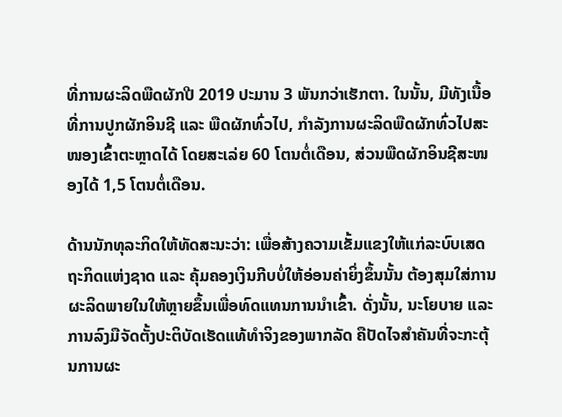ທີ່ການຜະລິດພືດຜັກປີ 2019 ປະມານ 3 ພັນກວ່າເຮັກຕາ. ໃນນັ້ນ, ມີທັງເນື້ອທີ່ການປູກຜັກອິນຊີ ແລະ ພືດຜັກທົ່ວໄປ, ກໍາລັງການຜະລິດພືດຜັກທົ່ວໄປສະໜອງເຂົ້າຕະຫຼາດໄດ້ ໂດຍສະເລ່ຍ 60 ໂຕນຕໍ່ເດືອນ, ສ່ວນພືດຜັກອິນຊີສະໜອງໄດ້ 1,5 ໂຕນຕໍ່ເດືອນ.

ດ້ານນັກທຸລະກິດໃຫ້ທັດສະນະວ່າ: ເພື່ອສ້າງຄວາມເຂັ້ມແຂງໃຫ້ແກ່ລະບົບເສດຖະກິດແຫ່ງຊາດ ແລະ ຄຸ້ມຄອງເງິນກີບບໍ່ໃຫ້ອ່ອນຄ່າຍິ່ງຂຶ້ນນັ້ນ ຕ້ອງສຸມໃສ່ການຜະລິດພາຍໃນໃຫ້ຫຼາຍຂຶ້ນເພື່ອທົດແທນການນຳເຂົ້າ. ດັ່ງນັ້ນ, ນະໂຍບາຍ ແລະ ການລົງມືຈັດຕັ້ງປະຕິບັດເຮັດແທ້ທໍາຈິງຂອງພາກລັດ ຄືປັດໄຈສໍາຄັນທີ່ຈະກະຕຸ້ນການຜະ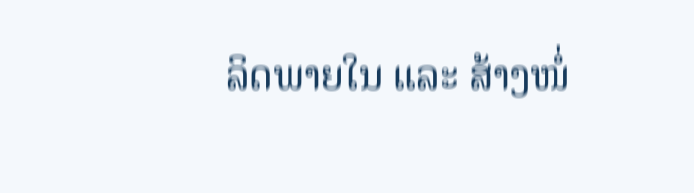ລິດພາຍໃນ ແລະ ສ້າງໜໍ່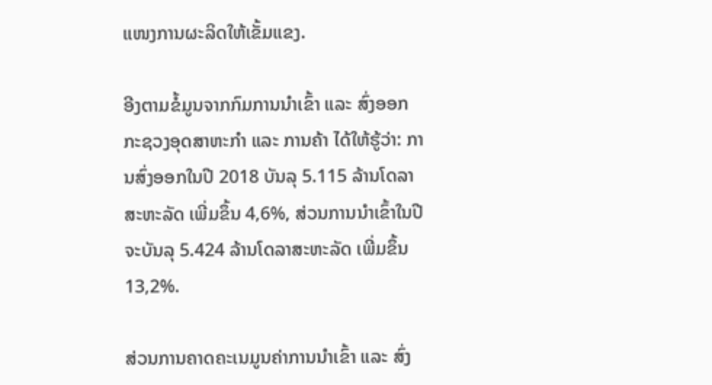ແໜງການຜະລິດໃຫ້ເຂັ້ມແຂງ.

ອີງຕາມຂໍ້ມູນຈາກກົມການນໍາເຂົ້າ ແລະ ສົ່ງອອກ ກະຊວງອຸດສາຫະກຳ ແລະ ການຄ້າ ໄດ້ໃຫ້ຮູ້ວ່າ: ການສົ່ງອອກໃນປີ 2018 ບັນລຸ 5.115 ລ້ານໂດລາສະຫະລັດ ເພີ່ມຂຶ້ນ 4,6%, ສ່ວນການນໍາເຂົ້າໃນປີຈະບັນລຸ 5.424 ລ້ານໂດລາສະຫະລັດ ເພີ່ມຂຶ້ນ 13,2%.

ສ່ວນການຄາດຄະເນມູນຄ່າການນໍາເຂົ້າ ແລະ ສົ່ງ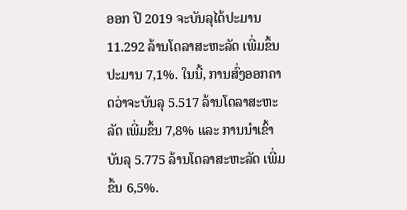ອອກ ປີ 2019 ຈະບັນລຸໄດ້ປະມານ 11.292 ລ້ານໂດລາສະຫະລັດ ເພີ່ມຂຶ້ນປະມານ 7,1%. ໃນນີ້, ການສົ່ງອອກຄາດວ່າຈະບັນລຸ 5.517 ລ້ານໂດລາສະຫະລັດ ເພີ່ມຂຶ້ນ 7,8% ແລະ ການນໍາເຂົ້າບັນລຸ 5.775 ລ້ານໂດລາສະຫະລັດ ເພີ່ມຂຶ້ນ 6,5%.